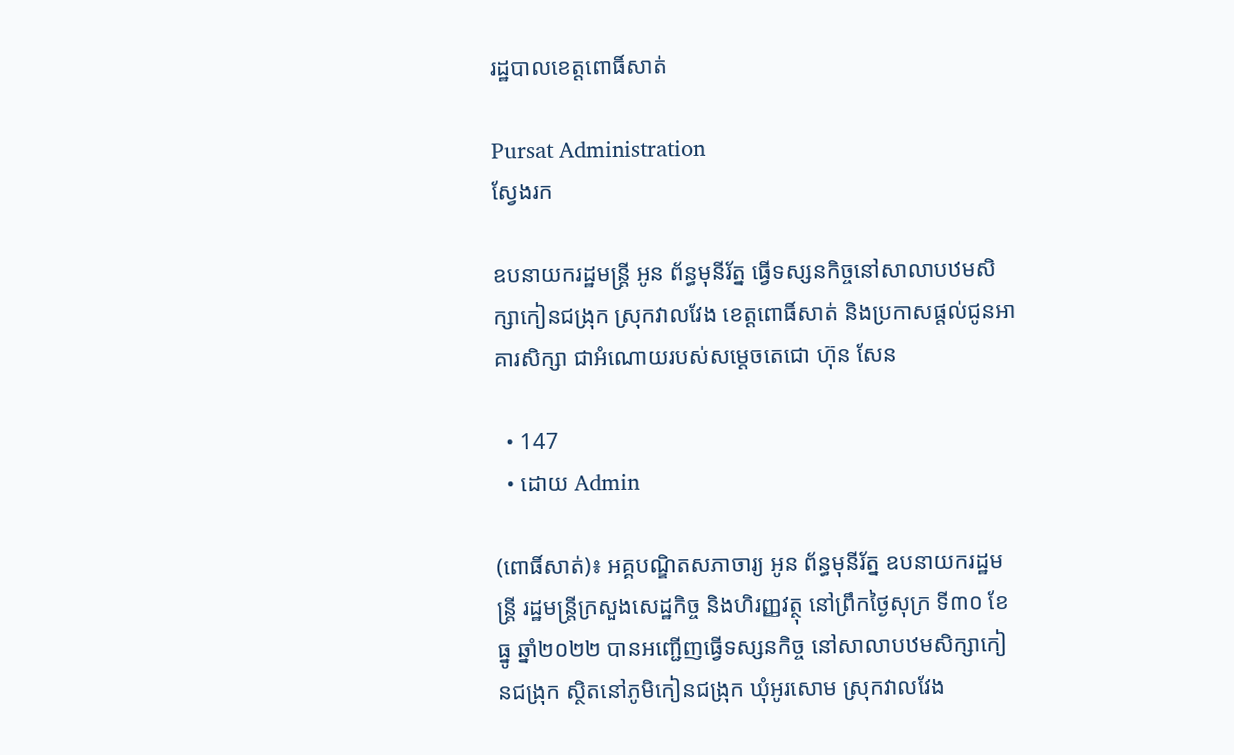រដ្ឋបាលខេត្តពោធិ៍សាត់

Pursat Administration
ស្វែងរក

ឧបនាយករដ្ឋមន្ត្រី អូន ព័ន្ធមុនីរ័ត្ន ធ្វើទស្សនកិច្ចនៅសាលាបឋមសិក្សាកៀនជង្រុក ស្រុកវាលវែង ខេត្តពោធិ៍សាត់ និងប្រកាសផ្តល់ជូនអាគារសិក្សា ជាអំណោយរបស់សម្តេចតេជោ ហ៊ុន សែន

  • 147
  • ដោយ Admin

(ពោធិ៍សាត់)៖ អគ្គបណ្ឌិតសភាចារ្យ អូន ព័ន្ធមុនីរ័ត្ន ឧបនាយករដ្ឋមន្រ្តី រដ្ឋមន្ត្រីក្រសួងសេដ្ឋកិច្ច និងហិរញ្ញវត្ថុ នៅព្រឹកថ្ងៃសុក្រ ទី៣០ ខែធ្នូ ឆ្នាំ២០២២ បានអញ្ជើញធ្វើទស្សនកិច្ច នៅសាលាបឋមសិក្សាកៀនជង្រុក ស្ថិតនៅភូមិកៀនជង្រុក ឃុំអូរសោម ស្រុកវាលវែង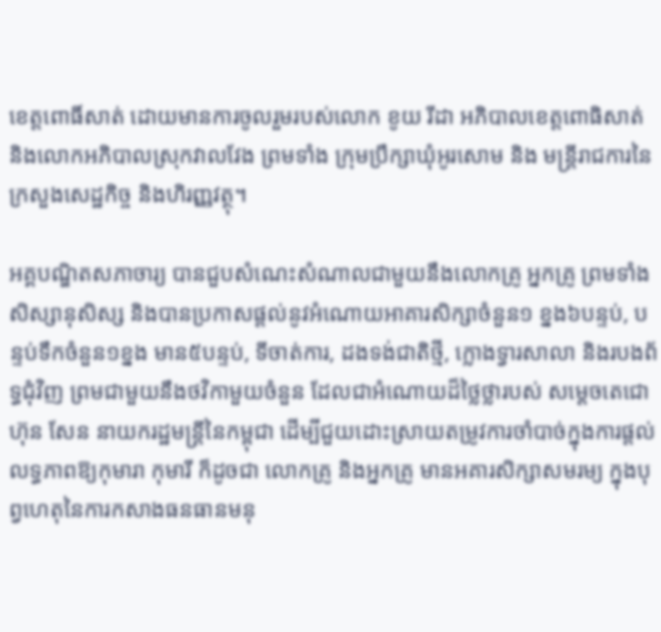ខេត្តពោធិ៍សាត់ ដោយមានការចូលរួមរបស់លោក ខូយ រីដា អភិបាលខេត្តពោធិសាត់ និងលោកអភិបាលស្រុកវាលវែង ព្រមទាំង ក្រុមប្រឹក្សាឃុំអូរសោម និង មន្រ្តីរាជការនៃក្រសួងសេដ្ឋកិច្ច និងហិរញ្ញវត្ថុ។

អគ្គបណ្ឌិតសភាចារ្យ បានជួបសំណេះសំណាលជាមួយនឹងលោកគ្រូ អ្នកគ្រូ ព្រមទាំង សិស្សានុសិស្ស និងបានប្រកាសផ្តល់នូវអំណោយអាគារសិក្សាចំនួន១ ខ្នង៦បន្ទប់, បន្ទប់ទឹកចំនួន១ខ្នង មាន៥បន្ទប់, ទីចាត់ការ, ដងទង់ជាតិថ្មី, ក្លោងទ្វារសាលា និងរបងព័ទ្ធជុំវិញ ព្រមជាមួយនឹងថវិកាមួយចំនួន ដែលជាអំណោយដ៏ថ្លៃថ្លារបស់ សម្ដេចតេជោ ហ៊ុន សែន នាយករដ្ឋមន្រ្តីនៃកម្ពុជា ដើម្បីជួយដោះស្រាយតម្រូវការចាំបាច់ក្នុងការផ្តល់លទ្ធភាពឱ្យកុមារា កុមារី ក៏ដូចជា លោកគ្រូ និងអ្នកគ្រូ មានអគារសិក្សាសមរម្យ ក្នុងបុព្វហេតុនៃការកសាងធនធានមនុ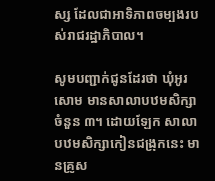ស្ស ដែលជាអាទិភាពចម្បងរបស់រាជរដ្ឋាភិបាល។

សូមបញ្ជាក់ជូនដែរថា ឃុំអូរសោម មានសាលាបឋមសិក្សាចំនួន ៣។ ដោយឡែក សាលាបឋមសិក្សាកៀនជង្រុកនេះ មានគ្រូស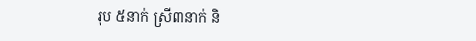រុប ៥នាក់ ស្រី៣នាក់ និ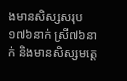ងមានសិស្សសរុប១៧៦នាក់ ស្រី៧៦នាក់ និងមានសិស្សមត្តេ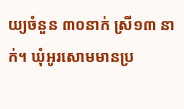យ្យចំនួន ៣០នាក់ ស្រី១៣ នាក់។ ឃុំអូរសោមមានប្រ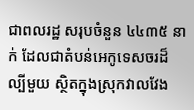ជាពលរដ្ឋ សរុបចំនួន ៤៤៣៥ នាក់ ដែលជាតំបន់អេកូទេសចរដ៏ល្បីមួយ ស្ថិតក្នុងស្រុកវាលវែង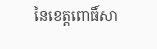នៃខេត្តពោធិ៍សា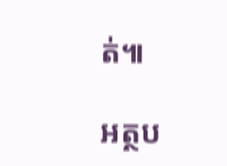ត់៕

អត្ថប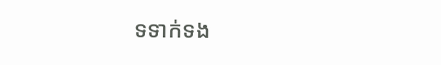ទទាក់ទង